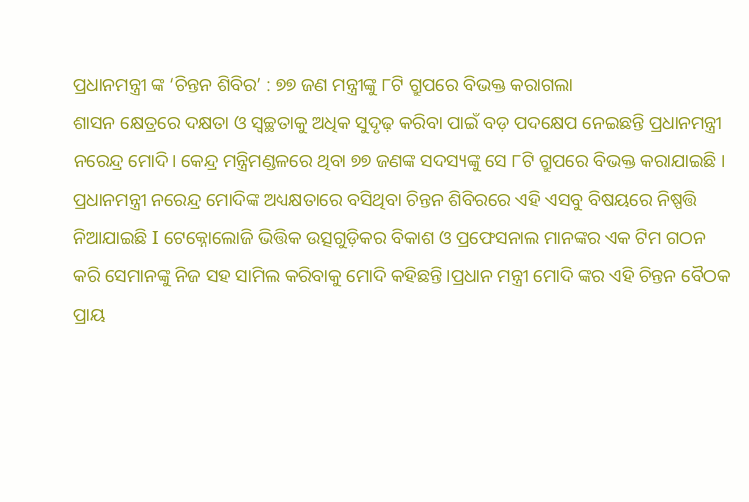ପ୍ରଧାନମନ୍ତ୍ରୀ ଙ୍କ ‘ଚିନ୍ତନ ଶିବିର’ : ୭୭ ଜଣ ମନ୍ତ୍ରୀଙ୍କୁ ୮ଟି ଗ୍ରୁପରେ ବିଭକ୍ତ କରାଗଲା
ଶାସନ କ୍ଷେତ୍ରରେ ଦକ୍ଷତା ଓ ସ୍ୱଚ୍ଛତାକୁ ଅଧିକ ସୁଦୃଢ଼ କରିବା ପାଇଁ ବଡ଼ ପଦକ୍ଷେପ ନେଇଛନ୍ତି ପ୍ରଧାନମନ୍ତ୍ରୀ ନରେନ୍ଦ୍ର ମୋଦି। କେନ୍ଦ୍ର ମନ୍ତ୍ରିମଣ୍ଡଳରେ ଥିବା ୭୭ ଜଣଙ୍କ ସଦସ୍ୟଙ୍କୁ ସେ ୮ଟି ଗ୍ରୁପରେ ବିଭକ୍ତ କରାଯାଇଛି । ପ୍ରଧାନମନ୍ତ୍ରୀ ନରେନ୍ଦ୍ର ମୋଦିଙ୍କ ଅଧ୍ୟକ୍ଷତାରେ ବସିଥିବା ଚିନ୍ତନ ଶିବିରରେ ଏହି ଏସବୁ ବିଷୟରେ ନିଷ୍ପତ୍ତି ନିଆଯାଇଛି I ଟେକ୍ନୋଲୋଜି ଭିତ୍ତିକ ଉତ୍ସଗୁଡ଼ିକର ବିକାଶ ଓ ପ୍ରଫେସନାଲ ମାନଙ୍କର ଏକ ଟିମ ଗଠନ କରି ସେମାନଙ୍କୁ ନିଜ ସହ ସାମିଲ କରିବାକୁ ମୋଦି କହିଛନ୍ତି।ପ୍ରଧାନ ମନ୍ତ୍ରୀ ମୋଦି ଙ୍କର ଏହି ଚିନ୍ତନ ବୈଠକ ପ୍ରାୟ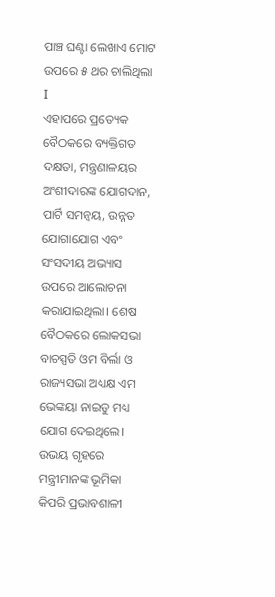ପାଞ୍ଚ ଘଣ୍ଟା ଲେଖାଏ ମୋଟ ଉପରେ ୫ ଥର ଚାଲିଥିଲା I
ଏହାପରେ ପ୍ରତ୍ୟେକ ବୈଠକରେ ବ୍ୟକ୍ତିଗତ ଦକ୍ଷତା, ମନ୍ତ୍ରଣାଳୟର ଅଂଶୀଦାରଙ୍କ ଯୋଗଦାନ, ପାର୍ଟି ସମନ୍ୱୟ, ଉନ୍ନତ ଯୋଗାଯୋଗ ଏବଂ ସଂସଦୀୟ ଅଭ୍ୟାସ ଉପରେ ଆଲୋଚନା କରାଯାଇଥିଲା। ଶେଷ ବୈଠକରେ ଲୋକସଭା ବାଚସ୍ପତି ଓମ ବିର୍ଲା ଓ ରାଜ୍ୟସଭା ଅଧ୍ୟକ୍ଷ ଏମ ଭେଙ୍କୟା ନାଇଡୁ ମଧ୍ୟ ଯୋଗ ଦେଇଥିଲେ। ଉଭୟ ଗୃହରେ ମନ୍ତ୍ରୀମାନଙ୍କ ଭୂମିକା କିପରି ପ୍ରଭାବଶାଳୀ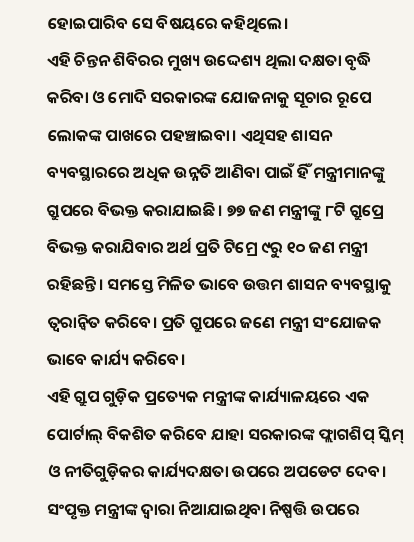ହୋଇପାରିବ ସେ ବିଷୟରେ କହିଥିଲେ।
ଏହି ଚିନ୍ତନ ଶିବିରର ମୁଖ୍ୟ ଉଦ୍ଦେଶ୍ୟ ଥିଲା ଦକ୍ଷତା ବୃଦ୍ଧି କରିବା ଓ ମୋଦି ସରକାରଙ୍କ ଯୋଜନାକୁ ସୂଚାର ରୂପେ ଲୋକଙ୍କ ପାଖରେ ପହଞ୍ଚାଇବା। ଏଥିସହ ଶାସନ ବ୍ୟବସ୍ଥାରରେ ଅଧିକ ଉନ୍ନତି ଆଣିବା ପାଇଁ ହିଁ ମନ୍ତ୍ରୀମାନଙ୍କୁ ଗ୍ରୁପରେ ବିଭକ୍ତ କରାଯାଇଛି। ୭୭ ଜଣ ମନ୍ତ୍ରୀଙ୍କୁ ୮ଟି ଗ୍ରୁପ୍ରେ ବିଭକ୍ତ କରାଯିବାର ଅର୍ଥ ପ୍ରତି ଟିମ୍ରେ ୯ରୁ ୧୦ ଜଣ ମନ୍ତ୍ରୀ ରହିଛନ୍ତି। ସମସ୍ତେ ମିଳିତ ଭାବେ ଉତ୍ତମ ଶାସନ ବ୍ୟବସ୍ଥାକୁ ତ୍ୱରାନ୍ୱିତ କରିବେ। ପ୍ରତି ଗ୍ରୁପରେ ଜଣେ ମନ୍ତ୍ରୀ ସଂଯୋଜକ ଭାବେ କାର୍ଯ୍ୟ କରିବେ।
ଏହି ଗ୍ରୁପ ଗୁଡ଼ିକ ପ୍ରତ୍ୟେକ ମନ୍ତ୍ରୀଙ୍କ କାର୍ଯ୍ୟାଳୟରେ ଏକ ପୋର୍ଟାଲ୍ ବିକଶିତ କରିବେ ଯାହା ସରକାରଙ୍କ ଫ୍ଲାଗଶିପ୍ ସ୍କିମ୍ ଓ ନୀତିଗୁଡ଼ିକର କାର୍ଯ୍ୟଦକ୍ଷତା ଉପରେ ଅପଡେଟ ଦେବ। ସଂପୃକ୍ତ ମନ୍ତ୍ରୀଙ୍କ ଦ୍ୱାରା ନିଆଯାଇଥିବା ନିଷ୍ପତ୍ତି ଉପରେ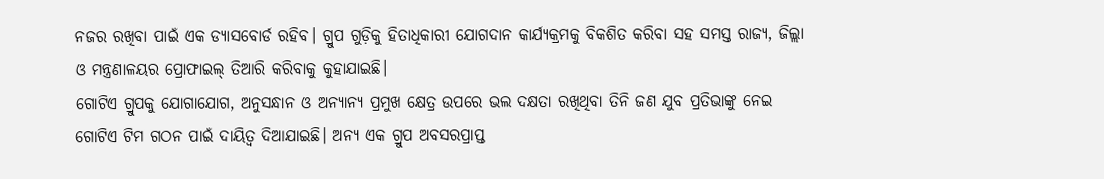ନଜର ରଖିବା ପାଇଁ ଏକ ଡ୍ୟାସବୋର୍ଡ ରହିବ। ଗ୍ରୁପ ଗୁଡ଼ିକୁ ହିତାଧିକାରୀ ଯୋଗଦାନ କାର୍ଯ୍ୟକ୍ରମକୁ ବିକଶିତ କରିବା ସହ ସମସ୍ତ ରାଜ୍ୟ, ଜିଲ୍ଲା ଓ ମନ୍ତ୍ରଣାଳୟର ପ୍ରୋଫାଇଲ୍ ତିଆରି କରିବାକୁ କୁହାଯାଇଛି।
ଗୋଟିଏ ଗ୍ରୁପକୁ ଯୋଗାଯୋଗ, ଅନୁସନ୍ଧାନ ଓ ଅନ୍ୟାନ୍ୟ ପ୍ରମୁଖ କ୍ଷେତ୍ର ଉପରେ ଭଲ ଦକ୍ଷତା ରଖିଥିବା ତିନି ଜଣ ଯୁବ ପ୍ରତିଭାଙ୍କୁ ନେଇ ଗୋଟିଏ ଟିମ ଗଠନ ପାଇଁ ଦାୟିତ୍ୱ ଦିଆଯାଇଛି। ଅନ୍ୟ ଏକ ଗ୍ରୁପ ଅବସରପ୍ରାପ୍ତ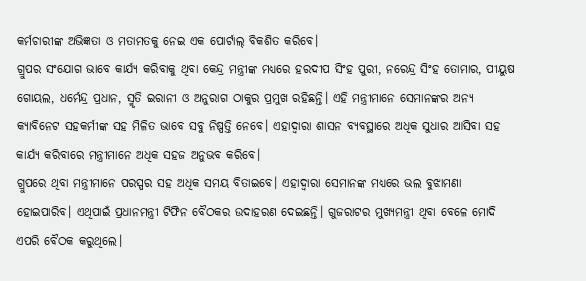କର୍ମଚାରୀଙ୍କ ଅଭିଜ୍ଞତା ଓ ମତାମତକୁ ନେଇ ଏକ ପୋର୍ଟାଲ୍ ବିକଶିତ କରିବେ।
ଗ୍ରୁପର ସଂଯୋଗ ଭାବେ କାର୍ଯ୍ୟ କରିବାକୁ ଥିବା କେନ୍ଦ୍ର ମନ୍ତ୍ରୀଙ୍କ ମଧ୍ୟରେ ହରଦୀପ ସିଂହ ପୁରୀ, ନରେନ୍ଦ୍ର ସିଂହ ତୋମାର, ପୀୟୁଷ ଗୋୟଲ, ଧର୍ମେନ୍ଦ୍ର ପ୍ରଧାନ, ସ୍ମୃତି ଇରାନୀ ଓ ଅନୁରାଗ ଠାକୁର ପ୍ରମୁଖ ରହିଛନ୍ତି। ଏହି ମନ୍ତ୍ରୀମାନେ ସେମାନଙ୍କର ଅନ୍ୟ କ୍ୟାବିନେଟ ସହକର୍ମୀଙ୍କ ସହ ମିଳିତ ଭାବେ ସବୁ ନିଷ୍ପତ୍ତି ନେବେ। ଏହାଦ୍ୱାରା ଶାସନ ବ୍ୟବସ୍ଥାରେ ଅଧିକ ସୁଧାର ଆସିବା ସହ କାର୍ଯ୍ୟ କରିବାରେ ମନ୍ତ୍ରୀମାନେ ଅଧିକ ସହଜ ଅନୁଭବ କରିବେ।
ଗ୍ରୁପରେ ଥିବା ମନ୍ତ୍ରୀମାନେ ପରସ୍ପର ସହ ଅଧିକ ସମୟ ବିତାଇବେ। ଏହାଦ୍ୱାରା ସେମାନଙ୍କ ମଧ୍ୟରେ ଭଲ ବୁଝାମଣା ହୋଇପାରିବ। ଏଥିପାଇଁ ପ୍ରଧାନମନ୍ତ୍ରୀ ଟିଫିନ ବୈଠକର ଉଦାହରଣ ଦେଇଛନ୍ତି। ଗୁଜରାଟର ମୁଖ୍ୟମନ୍ତ୍ରୀ ଥିବା ବେଳେ ମୋଦି ଏପରି ବୈଠକ କରୁଥିଲେ।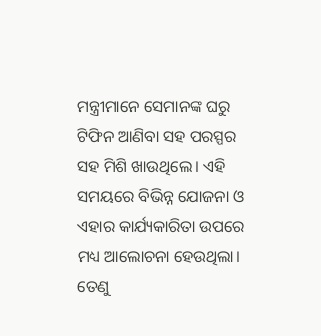ମନ୍ତ୍ରୀମାନେ ସେମାନଙ୍କ ଘରୁ ଟିଫିନ ଆଣିବା ସହ ପରସ୍ପର ସହ ମିଶି ଖାଉଥିଲେ। ଏହି ସମୟରେ ବିଭିନ୍ନ ଯୋଜନା ଓ ଏହାର କାର୍ଯ୍ୟକାରିତା ଉପରେ ମଧ୍ୟ ଆଲୋଚନା ହେଉଥିଲା। ତେଣୁ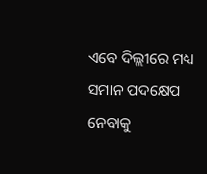ଏବେ ଦିଲ୍ଲୀରେ ମଧ୍ୟ ସମାନ ପଦକ୍ଷେପ ନେବାକୁ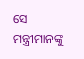ସେ ମନ୍ତ୍ରୀମାନଙ୍କୁ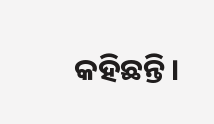କହିଛନ୍ତି।